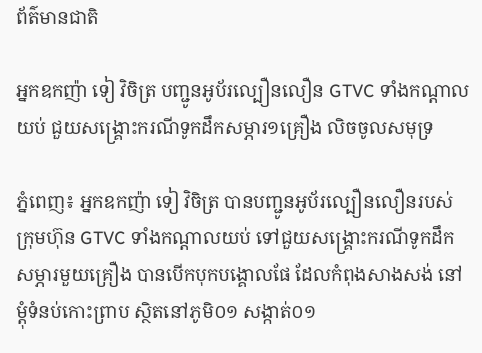ព័ត៌មានជាតិ

អ្នកឧកញ៉ា ទៀ វិចិត្រ បញ្ជូនអូប័រល្បឿនលឿន GTVC ទាំងកណ្តាលយប់ ជួយសង្គ្រោះករណីទូកដឹកសម្ភារ១គ្រឿង លិចចូលសមុទ្រ

ភ្នំពេញ៖ អ្នកឧកញ៉ា ទៀ វិចិត្រ បានបញ្ជូនអូប័រល្បឿនលឿនរបស់ក្រុមហ៊ុន GTVC ទាំងកណ្តាលយប់ ទៅជួយសង្គ្រោះករណីទូកដឹកសម្ភារមួយគ្រឿង បានបើកបុកបង្គោលផែ ដែលកំពុងសាងសង់ នៅម្តុំទំនប់កោះព្រាប ស្ថិតនៅភូមិ០១ សង្កាត់០១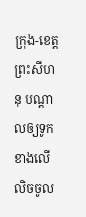ក្រុង-ខេត្តព្រះសីហនុ បណ្តាលឲ្យទូកខាងលើលិចចូល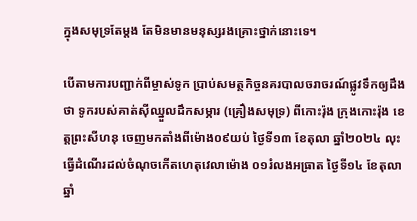ក្នុងសមុទ្រតែម្តង តែមិនមានមនុស្សរងគ្រោះថ្នាក់នោះទេ។

បើតាមការបញ្ជាក់ពីម្ចាស់ទូក ប្រាប់សមត្ថកិច្ចនគរបាលចរាចរណ៍ផ្លូវទឹកឲ្យដឹងថា ទូករបស់គាត់ស៊ីឈ្នួលដឹកសម្ភារ (គ្រឿងសមុទ្រ) ពីកោះរ៉ុង ក្រុងកោះរ៉ុង ខេត្តព្រះសីហនុ ចេញមកតាំងពីម៉ោង០៩យប់ ថ្ងៃទី១៣ ខែតុលា ឆ្នាំ២០២៤ លុះធ្វើដំណើរដល់ចំណុចកើតហេតុវេលាម៉ោង ០១រំលងអធ្រាត ថ្ងៃទី១៤ ខែតុលា ឆ្នាំ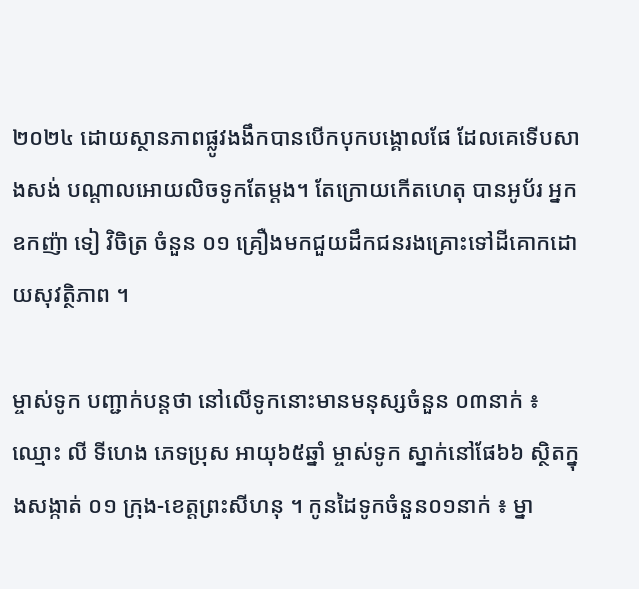២០២៤ ដោយស្ថានភាពផ្លូវងងឹកបានបើកបុកបង្គោលផែ ដែលគេទើបសាងសង់ បណ្តាលអោយលិចទូកតែម្តង។ តែក្រោយកើតហេតុ បានអូប័រ អ្នកឧកញ៉ា ទៀ វិចិត្រ ចំនួន ០១ គ្រឿងមកជួយដឹកជនរងគ្រោះទៅដីគោកដោយសុវត្ថិភាព ។

ម្ចាស់ទូក បញ្ជាក់បន្តថា នៅលើទូកនោះមានមនុស្សចំនួន ០៣នាក់ ៖ ឈ្មោះ លី ទីហេង ភេទប្រុស អាយុ៦៥ឆ្នាំ ម្ចាស់ទូក ស្នាក់នៅផែ៦៦ ស្ថិតក្នុងសង្កាត់ ០១ ក្រុង-ខេត្តព្រះសីហនុ ។ កូនដៃទូកចំនួន០១នាក់ ៖ ម្នា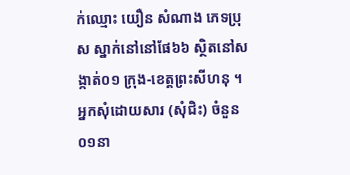ក់ឈ្មោះ យឿន សំណាង ភេទប្រុស ស្នាក់នៅនៅផែ៦៦ ស្ថិតនៅសង្កាត់០១ ក្រុង-ខេត្តព្រះសីហនុ ។ អ្នកសុំដោយសារ (សុំជិះ) ចំនួន ០១នា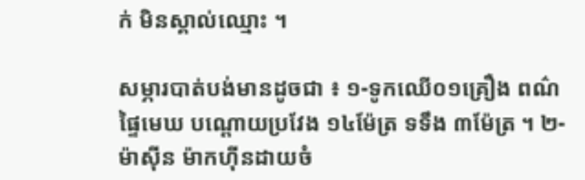ក់ មិនស្គាល់ឈ្មោះ ។

សម្ភារបាត់បង់មានដូចជា ៖ ១-ទូកឈើ០១គ្រឿង ពណ៌ផ្ទៃមេឃ បណ្តោយប្រវែង ១៤ម៉ែត្រ ទទឹង ៣ម៉ែត្រ ។ ២-ម៉ាស៊ីន ម៉ាកហ៊ីនដាយចំ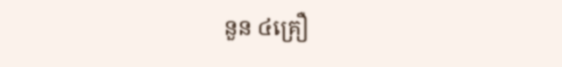នួន ៤គ្រឿ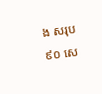ង សរុប ៩០ សេ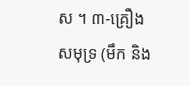ស ។ ៣-គ្រឿងសមុទ្រ (មឹក និង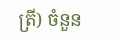ត្រី) ចំនួន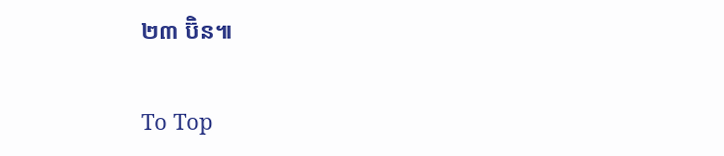២៣ ប៊ិន៕

To Top